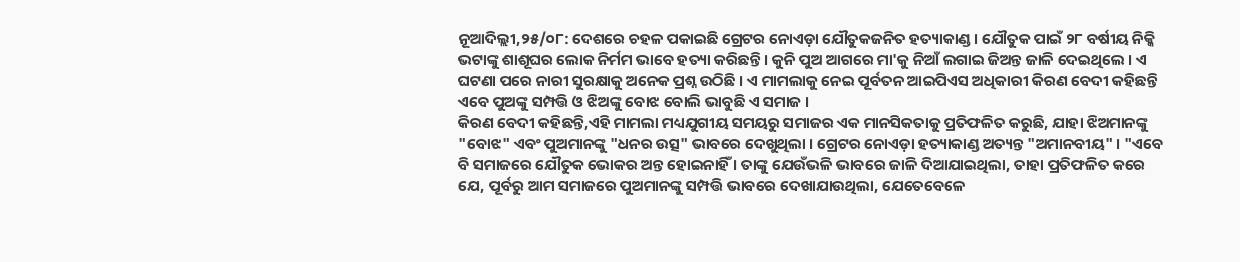ନୂଆଦିଲ୍ଲୀ,୨୫/୦୮: ଦେଶରେ ଚହଳ ପକାଇଛି ଗ୍ରେଟର ନୋଏଡ଼ା ଯୌତୁକଜନିତ ହତ୍ୟାକାଣ୍ଡ । ଯୌତୁକ ପାଇଁ ୨୮ ବର୍ଷୀୟ ନିକ୍କି ଭଟାଙ୍କୁ ଶାଶୂଘର ଲୋକ ନିର୍ମମ ଭାବେ ହତ୍ୟା କରିଛନ୍ତି । କୁନି ପୁଅ ଆଗରେ ମା'କୁ ନିଆଁ ଲଗାଇ ଜିଅନ୍ତ ଜାଳି ଦେଇଥିଲେ । ଏ ଘଟଣା ପରେ ନାରୀ ସୁରକ୍ଷାକୁ ଅନେକ ପ୍ରଶ୍ନ ଉଠିଛି । ଏ ମାମଲାକୁ ନେଇ ପୂର୍ବତନ ଆଇପିଏସ ଅଧିକାରୀ କିରଣ ବେଦୀ କହିଛନ୍ତି ଏବେ ପୁଅଙ୍କୁ ସମ୍ପତ୍ତି ଓ ଝିଅଙ୍କୁ ବୋଝ ବୋଲି ଭାବୁଛି ଏ ସମାଜ ।
କିରଣ ବେଦୀ କହିଛନ୍ତି,ଏହି ମାମଲା ମଧ୍ୟଯୁଗୀୟ ସମୟରୁ ସମାଜର ଏକ ମାନସିକତାକୁ ପ୍ରତିଫଳିତ କରୁଛି, ଯାହା ଝିଅମାନଙ୍କୁ "ବୋଝ" ଏବଂ ପୁଅମାନଙ୍କୁ "ଧନର ଉତ୍ସ" ଭାବରେ ଦେଖୁଥିଲା । ଗ୍ରେଟର ନୋଏଡ଼ା ହତ୍ୟାକାଣ୍ଡ ଅତ୍ୟନ୍ତ "ଅମାନବୀୟ" । "ଏବେ ବି ସମାଜରେ ଯୌତୁକ ଭୋକର ଅନ୍ତ ହୋଇନାହିଁ । ତାଙ୍କୁ ଯେଉଁଭଳି ଭାବରେ ଜାଳି ଦିଆଯାଇଥିଲା, ତାହା ପ୍ରତିଫଳିତ କରେ ଯେ, ପୂର୍ବରୁ ଆମ ସମାଜରେ ପୁଅମାନଙ୍କୁ ସମ୍ପତ୍ତି ଭାବରେ ଦେଖାଯାଉଥିଲା, ଯେତେବେଳେ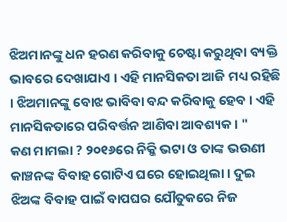ଝିଅମାନଙ୍କୁ ଧନ ହରଣ କରିବାକୁ ଚେଷ୍ଟା କରୁଥିବା ବ୍ୟକ୍ତି ଭାବରେ ଦେଖାଯାଏ । ଏହି ମାନସିକତା ଆଜି ମଧ୍ୟ ରହିଛି । ଝିଅମାନଙ୍କୁ ବୋଝ ଭାବିବା ବନ୍ଦ କରିବାକୁ ହେବ । ଏହି ମାନସିକତାରେ ପରିବର୍ତ୍ତନ ଆଣିବା ଆବଶ୍ୟକ । "
କଣ ମାମଲା ? ୨୦୧୬ରେ ନିକ୍କି ଭଟା ଓ ତାଙ୍କ ଭଉଣୀ କାଞ୍ଚନଙ୍କ ବିବାହ ଗୋଟିଏ ଘରେ ହୋଇଥିଲା । ଦୁଇ ଝିଅଙ୍କ ବିବାହ ପାଇଁ ବାପଘର ଯୌତୁକରେ ନିଜ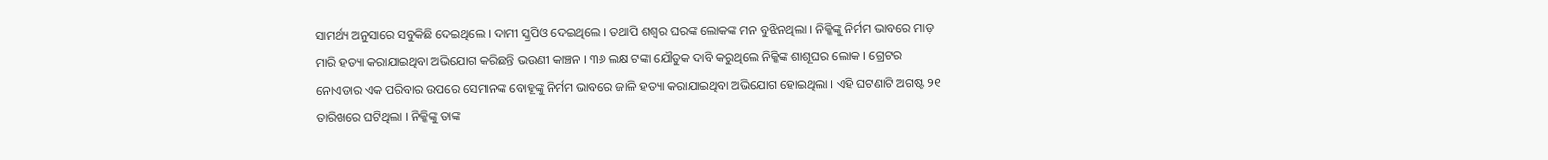ସାମର୍ଥ୍ୟ ଅନୁସାରେ ସବୁକିଛି ଦେଇଥିଲେ । ଦାମୀ ସ୍କ୍ରପିଓ ଦେଇଥିଲେ । ତଥାପି ଶଶ୍ୱର ଘରଙ୍କ ଲୋକଙ୍କ ମନ ବୁଝିନଥିଲା । ନିକ୍କିଙ୍କୁ ନିର୍ମମ ଭାବରେ ମାଡ଼ ମାରି ହତ୍ୟା କରାଯାଇଥିବା ଅଭିଯୋଗ କରିଛନ୍ତି ଭଉଣୀ କାଞ୍ଚନ । ୩୬ ଲକ୍ଷ ଟଙ୍କା ଯୌତୁକ ଦାବି କରୁଥିଲେ ନିକ୍କିଙ୍କ ଶାଶୂଘର ଲୋକ । ଗ୍ରେଟର ନୋଏଡାର ଏକ ପରିବାର ଉପରେ ସେମାନଙ୍କ ବୋହୂଙ୍କୁ ନିର୍ମମ ଭାବରେ ଜାଳି ହତ୍ୟା କରାଯାଇଥିବା ଅଭିଯୋଗ ହୋଇଥିଲା । ଏହି ଘଟଣାଟି ଅଗଷ୍ଟ ୨୧ ତାରିଖରେ ଘଟିଥିଲା । ନିକ୍କିଙ୍କୁ ତାଙ୍କ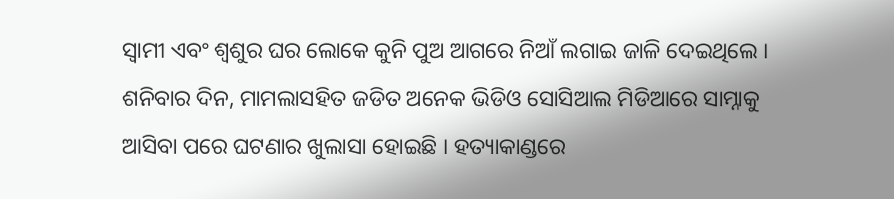ସ୍ୱାମୀ ଏବଂ ଶ୍ୱଶୁର ଘର ଲୋକେ କୁନି ପୁଅ ଆଗରେ ନିଆଁ ଲଗାଇ ଜାଳି ଦେଇଥିଲେ । ଶନିବାର ଦିନ, ମାମଲାସହିତ ଜଡିତ ଅନେକ ଭିଡିଓ ସୋସିଆଲ ମିଡିଆରେ ସାମ୍ନାକୁ ଆସିବା ପରେ ଘଟଣାର ଖୁଲାସା ହୋଇଛି । ହତ୍ୟାକାଣ୍ଡରେ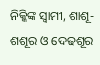ନିକ୍କିଙ୍କ ସ୍ୱାମୀ, ଶାଶୂ-ଶଶୂର ଓ ଦେଢଶୂର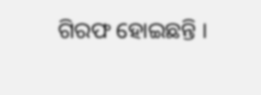ଗିରଫ ହୋଇଛନ୍ତି ।